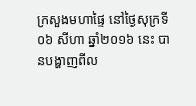ក្រសួងមហាផ្ទៃ នៅថ្ងៃសុក្រទី០៦ សីហា ឆ្នាំ២០១៦ នេះ បានបង្ហាញពីល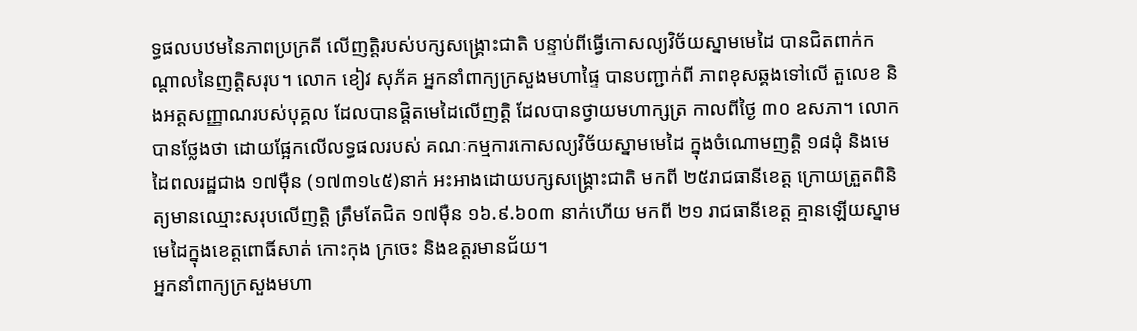ទ្ធផលបឋមនៃភាពប្រក្រតី លើញត្តិរបស់បក្សសង្រ្គោះជាតិ បន្ទាប់ពីធ្វើកោសល្យវិច័យស្នាមមេដៃ បានជិតពាក់កណ្តាលនៃញត្តិសរុប។ លោក ខៀវ សុភ័គ អ្នកនាំពាក្យក្រសួងមហាផ្ទៃ បានបញ្ជាក់ពី ភាពខុសឆ្គងទៅលើ តួលេខ និងអត្តសញ្ញាណរបស់បុគ្គល ដែលបានផ្តិតមេដៃលើញត្តិ ដែលបានថ្វាយមហាក្សត្រ កាលពីថ្ងៃ ៣០ ឧសភា។ លោកបានថ្លែងថា ដោយផ្អែកលើលទ្ធផលរបស់ គណៈកម្មការកោសល្យវិច័យស្នាមមេដៃ ក្នុងចំណោមញត្តិ ១៨ដុំ និងមេដៃពលរដ្ឋជាង ១៧ម៉ឺន (១៧៣១៤៥)នាក់ អះអាងដោយបក្សសង្គ្រោះជាតិ មកពី ២៥រាជធានីខេត្ត ក្រោយត្រួតពិនិត្យមានឈ្មោះសរុបលើញត្តិ ត្រឹមតែជិត ១៧ម៉ឺន ១៦.៩.៦០៣ នាក់ហើយ មកពី ២១ រាជធានីខេត្ត គ្មានឡើយស្នាមមេដៃក្នុងខេត្តពោធិ៍សាត់ កោះកុង ក្រចេះ និងឧត្តរមានជ័យ។
អ្នកនាំពាក្យក្រសួងមហា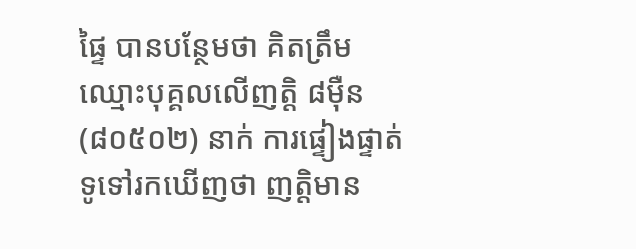ផ្ទៃ បានបន្ថែមថា គិតត្រឹម ឈ្មោះបុគ្គលលើញត្តិ ៨ម៉ឺន (៨០៥០២) នាក់ ការផ្ទៀងផ្ទាត់ទូទៅរកឃើញថា ញត្តិមាន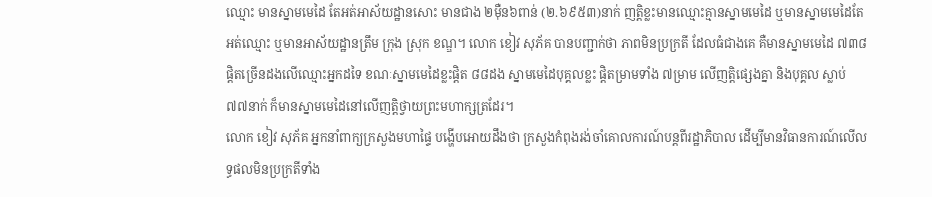ឈ្មោះ មានស្នាមមេដៃ តែអត់អាស័យដ្ឋានសោះ មានជាង ២ម៉ឺន៦ពាន់ (២.៦៩៥៣)នាក់ ញត្តិខ្លះមានឈ្មោះគ្មានស្នាមមេដៃ ឬមានស្នាមមេដៃតែអត់ឈ្មោះ ឬមានអាស័យដ្ឋានត្រឹម ក្រុង ស្រុក ខណ្ឌ។ លោក ខៀវ សុភ័គ បានបញ្ជាក់ថា ភាពមិនប្រក្រតី ដែលធំជាងគេ គឺមានស្នាមមេដៃ ៧៣៨ ផ្តិតច្រើនដងលើឈ្មោះអ្នកដទៃ ខណៈស្នាមមេដៃខ្លះផ្តិត ៨៨ដង ស្នាមមេដៃបុគ្គលខ្លះ ផ្តិតម្រាមទាំង ៧ម្រាម លើញត្តិផ្សេងគ្នា និងបុគ្គល ស្លាប់ ៧៧នាក់ ក៏មានស្នាមមេដៃនៅលើញត្តិថ្វាយព្រះមហាក្សត្រដែរ។
លោក ខៀវ សុភ័គ អ្នកនាំពាក្យក្រសួងមហាផ្ទៃ បង្ហើបអោយដឹងថា ក្រសួងកំពុងរង់ចាំគោលការណ៍បន្តពីរដ្ឋាភិបាល ដើម្បីមានវិធានការណ៍លើលទ្ធផលមិនប្រក្រតីទាំង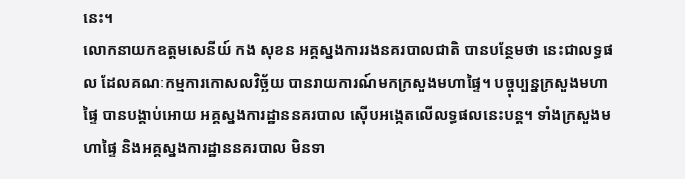នេះ។
លោកនាយកឧត្តមសេនីយ៍ កង សុខន អគ្គស្នងការរងនគរបាលជាតិ បានបន្ថែមថា នេះជាលទ្ធផល ដែលគណៈកម្មការកោសលវិច្ឆ័យ បានរាយការណ៍មកក្រសួងមហាផ្ទៃ។ បច្ចុប្បន្នក្រសួងមហាផ្ទៃ បានបង្គាប់អោយ អគ្គស្នងការដ្ឋាននគរបាល ស៊ើបអង្កេតលើលទ្ធផលនេះបន្ត។ ទាំងក្រសួងមហាផ្ទៃ និងអគ្គស្នងការដ្ឋាននគរបាល មិនទា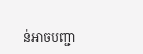ន់អាចបញ្ជា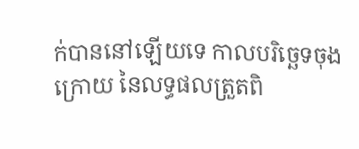ក់បាននៅឡើយទេ កាលបរិច្ឆេទចុងក្រោយ នៃលទ្ធផលត្រួតពិ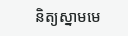និត្យស្នាមមេ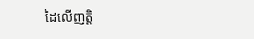ដៃលើញត្តិ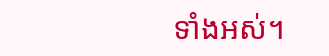ទាំងអស់។